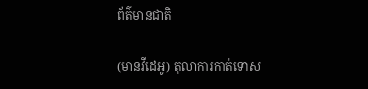ព័ត៌មានជាតិ

(មានវីដេអូ) តុលាការកាត់ទោស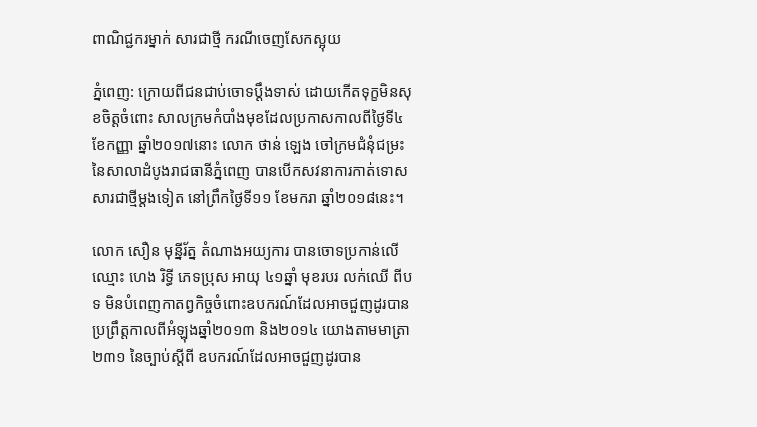ពាណិជ្ជករម្នាក់ សារជាថ្មី ករណីចេញសែកស្អុយ

ភ្នំពេញ: ក្រោយពីជនជាប់ចោទប្តឹងទាស់ ដោយកើតទុក្ខមិនសុខចិត្តចំពោះ សាលក្រមកំបាំងមុខដែលប្រកាសកាលពីថ្ងៃទី៤ ខែកញ្ញា ឆ្នាំ២០១៧នោះ លោក ថាន់ ឡេង ចៅក្រមជំនុំជម្រះ នៃសាលាដំបូងរាជធានីភ្នំពេញ បានបើកសវនាការកាត់ទោសសារជាថ្មីម្តងទៀត នៅព្រឹកថ្ងៃទី១១ ខែមករា ឆ្នាំ២០១៨នេះ។

លោក សឿន មុន្នីរ័ត្ន តំណាងអយ្យការ បានចោទប្រកាន់លើឈ្មោះ ហេង រិទ្ធី ភេទប្រុស អាយុ ៤១ឆ្នាំ មុខរបរ លក់ឈើ ពីបទ មិនបំពេញកាតព្វកិច្ចចំពោះឧបករណ៍ដែលអាចជួញដូរបាន ប្រព្រឹត្តកាលពីអំឡុងឆ្នាំ២០១៣ និង២០១៤ យោងតាមមាត្រា ២៣១ នៃច្បាប់ស្តីពី ឧបករណ៍ដែលអាចជួញដូរបាន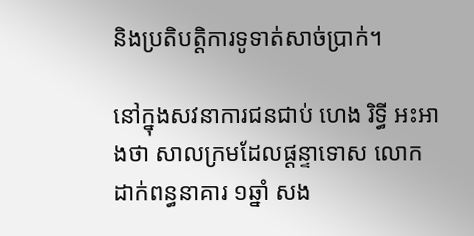និងប្រតិបត្តិការទូទាត់សាច់ប្រាក់។

នៅក្នុងសវនាការជនជាប់ ហេង រិទ្ធី អះអាងថា សាលក្រមដែលផ្តន្ទាទោស លោកដាក់ពន្ធនាគារ ១ឆ្នាំ សង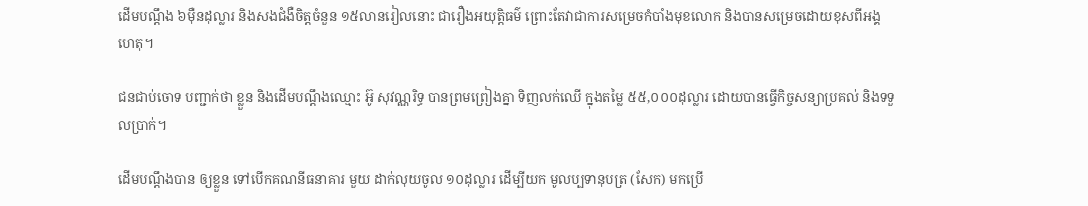ដើមបណ្តឹង ៦ម៉ឺនដុល្លារ និងសងជំងឺចិត្តចំនួន ១៥លានរៀលនោះ ជារឿងអយុត្តិធម៌ ព្រោះតែវាជាការសម្រេចកំបាំងមុខលោក និងបានសម្រេចដោយខុសពីអង្គហេតុ។

ជនជាប់ចោទ បញ្ជាក់ថា ខ្លួន និងដើមបណ្តឹងឈ្មោះ អ៊ូ សុវណ្ណរិទ្ធ បានព្រមព្រៀងគ្នា ទិញលក់ឈើ ក្នុងតម្លៃ ៥៥,០០០ដុល្លារ ដោយបានធ្វើកិច្ចសន្យាប្រគល់ និងទទួលប្រាក់។

ដើមបណ្តឹងបាន ឲ្យខ្លួន ទៅបើកគណនីធនាគារ មួយ ដាក់លុយចូល ១០ដុល្លារ ដើម្បីយក មូលប្បទានុបត្រ (សែក) មកប្រើ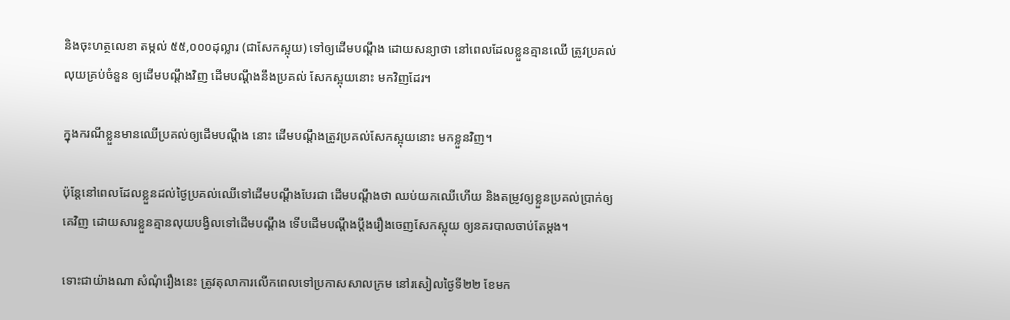និងចុះហត្ថលេខា តម្កល់ ៥៥,០០០ដុល្លារ (ជាសែកស្អុយ) ទៅឲ្យដើមបណ្ដឹង ដោយសន្យាថា នៅពេលដែលខ្លួនគ្មានឈើ ត្រូវប្រគល់លុយគ្រប់ចំនួន ឲ្យដើមបណ្តឹងវិញ ដើមបណ្តឹងនឹងប្រគល់ សែកស្អុយនោះ មកវិញដែរ។

ក្នុងករណីខ្លួនមានឈើប្រគល់ឲ្យដើមបណ្ដឹង នោះ ដើមបណ្តឹងត្រូវប្រគល់សែកស្អុយនោះ មកខ្លួនវិញ។

ប៉ុន្តែនៅពេលដែលខ្លួនដល់ថ្ងៃប្រគល់ឈើទៅដើមបណ្ដឹងបែរជា ដើមបណ្តឹងថា ឈប់យកឈើហើយ និងតម្រូវឲ្យខ្លួនប្រគល់ប្រាក់ឲ្យគេវិញ ដោយសារខ្លួនគ្មានលុយបង្វិលទៅដើមបណ្តឹង ទើបដើមបណ្តឹងប្តឹងរឿងចេញសែកស្អុយ ឲ្យនគរបាលចាប់តែម្តង។

ទោះជាយ៉ាងណា សំណុំរឿងនេះ ត្រូវតុលាការលើកពេលទៅប្រកាសសាលក្រម នៅរសៀលថ្ងៃទី២២ ខែមក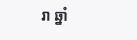រា ឆ្នាំ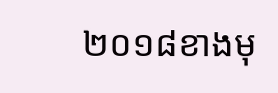២០១៨ខាងមុ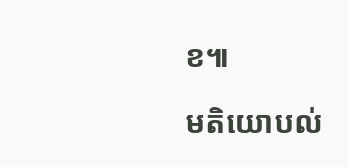ខ៕

មតិយោបល់